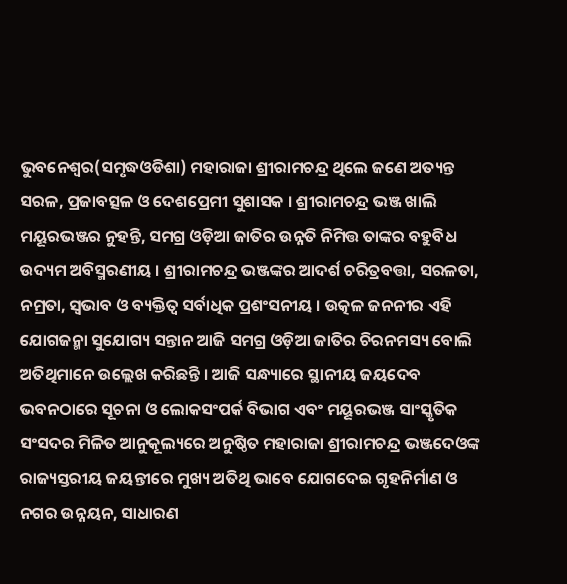ଭୁବନେଶ୍ୱର(ସମୃଦ୍ଧଓଡିଶା) ମହାରାଜା ଶ୍ରୀରାମଚନ୍ଦ୍ର ଥିଲେ ଜଣେ ଅତ୍ୟନ୍ତ ସରଳ, ପ୍ରଜାବତ୍ସଳ ଓ ଦେଶପ୍ରେମୀ ସୁଶାସକ । ଶ୍ରୀରାମଚନ୍ଦ୍ର ଭଞ୍ଜ ଖାଲି ମୟୂରଭଞ୍ଜର ନୁହନ୍ତି, ସମଗ୍ର ଓଡ଼ିଆ ଜାତିର ଉନ୍ନତି ନିମିତ୍ତ ତାଙ୍କର ବହୁବିଧ ଉଦ୍ୟମ ଅବିସ୍ମରଣୀୟ । ଶ୍ରୀରାମଚନ୍ଦ୍ର ଭଞ୍ଜଙ୍କର ଆଦର୍ଶ ଚରିତ୍ରବତ୍ତା, ସରଳତା, ନମ୍ରତା, ସ୍ୱଭାବ ଓ ବ୍ୟକ୍ତିତ୍ୱ ସର୍ବାଧିକ ପ୍ରଶଂସନୀୟ । ଉତ୍କଳ ଜନନୀର ଏହି ଯୋଗଜନ୍ମା ସୁଯୋଗ୍ୟ ସନ୍ତାନ ଆଜି ସମଗ୍ର ଓଡ଼ିଆ ଜାତିର ଚିରନମସ୍ୟ ବୋଲି ଅତିଥିମାନେ ଉଲ୍ଲେଖ କରିଛନ୍ତି । ଆଜି ସନ୍ଧ୍ୟାରେ ସ୍ଥାନୀୟ ଜୟଦେବ ଭବନଠାରେ ସୂଚନା ଓ ଲୋକସଂପର୍କ ବିଭାଗ ଏବଂ ମୟୂରଭଞ୍ଜ ସାଂସ୍କୃତିକ ସଂସଦର ମିଳିତ ଆନୁକୂଲ୍ୟରେ ଅନୁଷ୍ଠିତ ମହାରାଜା ଶ୍ରୀରାମଚନ୍ଦ୍ର ଭଞ୍ଜଦେଓଙ୍କ ରାଜ୍ୟସ୍ତରୀୟ ଜୟନ୍ତୀରେ ମୁଖ୍ୟ ଅତିଥି ଭାବେ ଯୋଗଦେଇ ଗୃହନିର୍ମାଣ ଓ ନଗର ଉନ୍ନୟନ, ସାଧାରଣ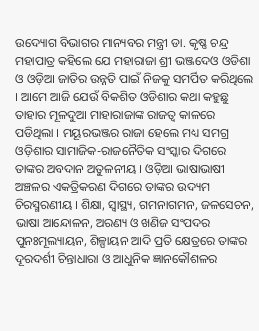ଉଦ୍ୟୋଗ ବିଭାଗର ମାନ୍ୟବର ମନ୍ତ୍ରୀ ଡା. କୃଷ୍ଣ ଚନ୍ଦ୍ର ମହାପାତ୍ର କହିଲେ ଯେ ମହାରାଜା ଶ୍ରୀ ଭଞ୍ଜଦେଓ ଓଡିଶା ଓ ଓଡ଼ିଆ ଜାତିର ଉନ୍ନତି ପାଇଁ ନିଜକୁ ସମର୍ପିତ କରିଥିଲେ । ଆମେ ଆଜି ଯେଉଁ ବିକଶିତ ଓଡିଶାର କଥା କହୁଛୁ ତାହାର ମୂଳଦୁଆ ମାହାରାଜାଙ୍କ ରାଜତ୍ୱ କାଳରେ ପଡିଥିଲା । ମୟୂରଭଞ୍ଜର ରାଜା ହେଲେ ମଧ୍ୟ ସମଗ୍ର ଓଡ଼ିଶାର ସାମାଜିକ-ରାଜନୈତିକ ସଂସ୍କାର ଦିଗରେ ତାଙ୍କର ଅବଦାନ ଅତୁଳନୀୟ । ଓଡ଼ିଆ ଭାଷାଭାଷୀ ଅଞ୍ଚଳର ଏକତ୍ରିକରଣ ଦିଗରେ ତାଙ୍କର ଉଦ୍ୟମ ଚିରସ୍ମରଣୀୟ । ଶିକ୍ଷା, ସ୍ୱାସ୍ଥ୍ୟ, ଗମନାଗମନ, ଜଳସେଚନ, ଭାଷା ଆନ୍ଦୋଳନ, ଅରଣ୍ୟ ଓ ଖଣିଜ ସଂପଦର ପୁନଃମୂଲ୍ୟାୟନ, ଶିଳ୍ପାୟନ ଆଦି ପ୍ରତି କ୍ଷେତ୍ରରେ ତାଙ୍କର ଦୂରଦର୍ଶୀ ଚିନ୍ତାଧାରା ଓ ଆଧୁନିକ ଜ୍ଞାନକୌଶଳର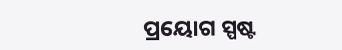ପ୍ରୟୋଗ ସ୍ପଷ୍ଟ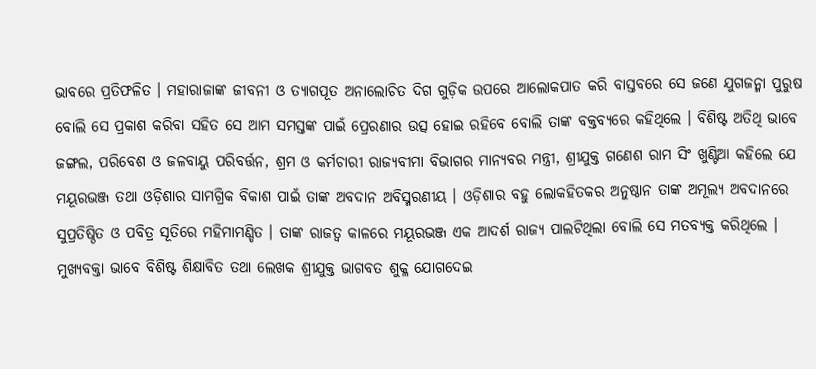ଭାବରେ ପ୍ରତିଫଳିତ । ମହାରାଜାଙ୍କ ଜୀବନୀ ଓ ତ୍ୟାଗପୂତ ଅନାଲୋଚିତ ଦିଗ ଗୁଡ଼ିକ ଉପରେ ଆଲୋକପାତ କରି ବାସ୍ତବରେ ସେ ଜଣେ ଯୁଗଜନ୍ମା ପୁରୁଷ ବୋଲି ସେ ପ୍ରକାଶ କରିବା ସହିତ ସେ ଆମ ସମସ୍ତଙ୍କ ପାଇଁ ପ୍ରେରଣାର ଉତ୍ସ ହୋଇ ରହିବେ ବୋଲି ତାଙ୍କ ବକ୍ତବ୍ୟରେ କହିଥିଲେ । ବିଶିଷ୍ଟ ଅତିଥି ଭାବେ ଜଙ୍ଗଲ, ପରିବେଶ ଓ ଜଳବାୟୁ ପରିବର୍ତ୍ତନ, ଶ୍ରମ ଓ କର୍ମଚାରୀ ରାଜ୍ୟବୀମା ବିଭାଗର ମାନ୍ୟବର ମନ୍ତ୍ରୀ, ଶ୍ରୀଯୁକ୍ତ ଗଣେଶ ରାମ ସିଂ ଖୁଣ୍ଟିଆ କହିଲେ ଯେ ମୟୂରଭଞ୍ଜ ତଥା ଓଡ଼ିଶାର ସାମଗ୍ରିକ ବିକାଶ ପାଇଁ ତାଙ୍କ ଅବଦାନ ଅବିସ୍ମରଣୀୟ । ଓଡ଼ିଶାର ବହୁ ଲୋକହିତକର ଅନୁଷ୍ଠାନ ତାଙ୍କ ଅମୂଲ୍ୟ ଅବଦାନରେ ସୁପ୍ରତିଷ୍ଠିତ ଓ ପବିତ୍ର ସୂତିରେ ମହିମାମଣ୍ଡିତ । ତାଙ୍କ ରାଜତ୍ୱ କାଳରେ ମୟୂରଭଞ୍ଜ ଏକ ଆଦର୍ଶ ରାଜ୍ୟ ପାଲଟିଥିଲା ବୋଲି ସେ ମତବ୍ୟକ୍ତ କରିଥିଲେ । ମୁଖ୍ୟବକ୍ତା ଭାବେ ବିଶିଷ୍ଟ ଶିକ୍ଷାବିତ ତଥା ଲେଖକ ଶ୍ରୀଯୁକ୍ତ ଭାଗବତ ଶୁକ୍ଳ ଯୋଗଦେଇ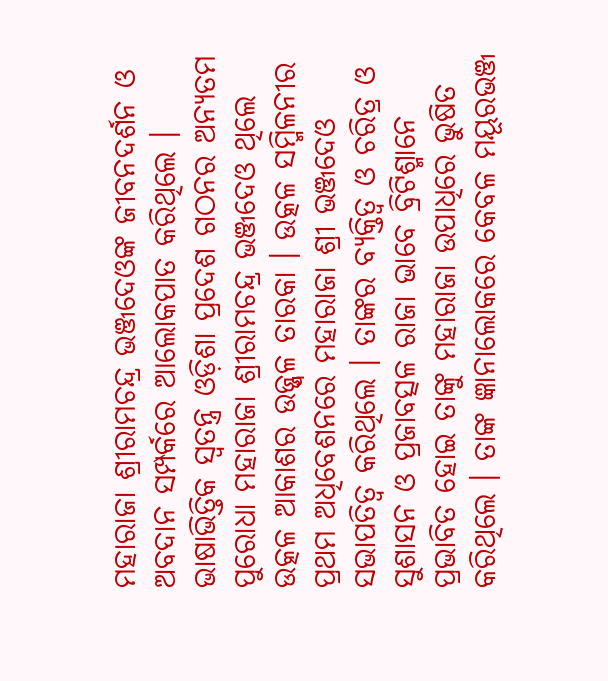ମହାରାଜା ଶ୍ରୀରାମଚନ୍ଦ୍ର ଭଞ୍ଜଦେଓଙ୍କ ଜୀବନଦର୍ଶନ ଓ ଅବଦାନ ସମ୍ପର୍କରେ ଆଲୋକପାତ କରିଥିଲେ । ଭାଷାଭିତ୍ତିକ ସ୍ୱତନ୍ତ୍ର ଓଡ଼ିଶା ପ୍ରଦେଶ ଗଠନର ଅନ୍ୟତମ ପୁରୋଧା ମହାରାଜା ଶ୍ରୀରାମଚନ୍ଦ୍ର ଭଞ୍ଜଦେଓ ଥିଲେ ଉତ୍କଳ ଆକାଶର ଉଜ୍ଜ୍ୱଳ ତାରକା । ଉତ୍କଳ ସମ୍ମିଳନୀର ପ୍ରଥମ ଅଧିବେଶନରେ ମହାରାଜା ଶ୍ରୀ ଭଞ୍ଜଦେଓ ସଭାପତିତ୍ୱ କରିଥିଲେ । ତାଙ୍କର ବ୍ୟକ୍ତିତ୍ୱ ଓ ଚରିତ୍ର ଓ ସୁଶାସନ ଓ ପ୍ରଜାବତ୍ସଳ ରାଜା ଭାବେ ବ୍ରିଟିଶ୍ମାନେ ପ୍ରଭାବିତ ହୋଇ ତାଙ୍କୁ ମହାରାଜା ଉପାଧିରେ ଭୁଷିତ କରିଥିଲେ । ତାଙ୍କ ଜ୍ଞାନାଲୋକରେ କେବଳ ମୟୂରଭଞ୍ଜ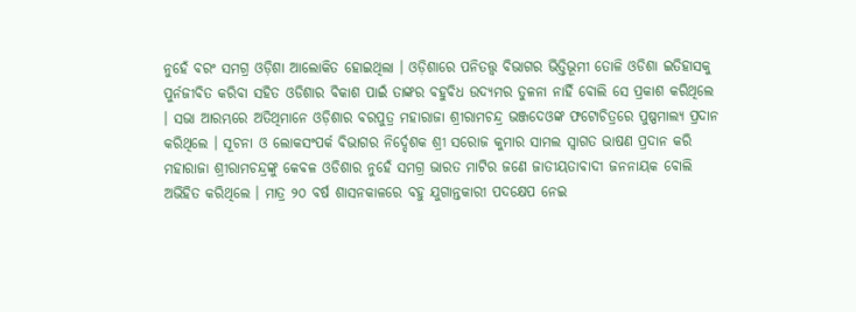ନୁହେଁ ବରଂ ସମଗ୍ର ଓଡ଼ିଶା ଆଲୋକିତ ହୋଇଥିଲା । ଓଡ଼ିଶାରେ ପନିତତ୍ତ୍ୱ ବିଭାଗର ଭିତ୍ତିଭୂମୀ ତୋଳି ଓଡିଶା ଇତିହାସକୁ ପୁର୍ନଜୀବିତ କରିବା ସହିତ ଓଡିଶାର ବିକାଶ ପାଇଁ ତାଙ୍କର ବହୁବିଧ ଉଦ୍ୟମର ତୁଳନା ନାହିଁ ବୋଲି ସେ ପ୍ରକାଶ କରିଥିଲେ । ସଭା ଆରମ୍ଭରେ ଅତିଥିମାନେ ଓଡ଼ିଶାର ବରପୁତ୍ର ମହାରାଜା ଶ୍ରୀରାମଚନ୍ଦ୍ର ଭଞ୍ଜଦେଓଙ୍କ ଫଟୋଚିତ୍ରରେ ପୁଷ୍ପମାଲ୍ୟ ପ୍ରଦାନ କରିଥିଲେ । ସୂଚନା ଓ ଲୋକସଂପର୍କ ବିଭାଗର ନିର୍ଦ୍ଦେଶକ ଶ୍ରୀ ସରୋଜ କୁମାର ସାମଲ ସ୍ୱାଗତ ଭାଷଣ ପ୍ରଦାନ କରି ମହାରାଜା ଶ୍ରୀରାମଚନ୍ଦ୍ରଙ୍କୁ କେବଳ ଓଡିଶାର ନୁହେଁ ସମଗ୍ର ଭାରତ ମାଟିର ଜଣେ ଜାତୀୟତାବାଦୀ ଜନନାୟକ ବୋଲି ଅଭିହିତ କରିଥିଲେ । ମାତ୍ର ୨୦ ବର୍ଷ ଶାସନକାଳରେ ବହୁ ଯୁଗାନ୍ତକାରୀ ପଦକ୍ଷେପ ନେଇ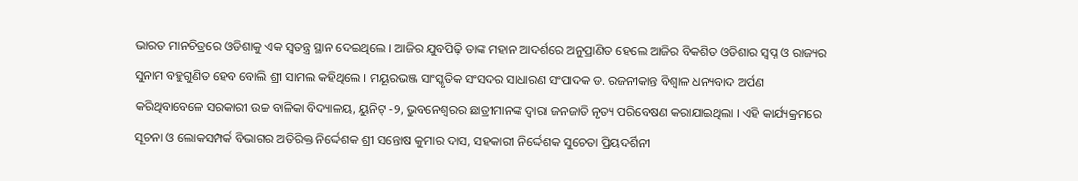ଭାରତ ମାନଚିତ୍ରରେ ଓଡିଶାକୁ ଏକ ସ୍ୱତନ୍ତ୍ର ସ୍ଥାନ ଦେଇଥିଲେ । ଆଜିର ଯୁବପିଢ଼ି ତାଙ୍କ ମହାନ ଆଦର୍ଶରେ ଅନୁପ୍ରାଣିତ ହେଲେ ଆଜିର ବିକଶିତ ଓଡିଶାର ସ୍ୱପ୍ନ ଓ ରାଜ୍ୟର ସୁନାମ ବହୁଗୁଣିତ ହେବ ବୋଲି ଶ୍ରୀ ସାମଲ କହିଥିଲେ । ମୟୂରଭଞ୍ଜ ସାଂସ୍କୃତିକ ସଂସଦର ସାଧାରଣ ସଂପାଦକ ଡ. ରଜନୀକାନ୍ତ ବିଶ୍ୱାଳ ଧନ୍ୟବାଦ ଅର୍ପଣ କରିଥିବାବେଳେ ସରକାରୀ ଉଚ୍ଚ ବାଳିକା ବିଦ୍ୟାଳୟ, ୟୁନିଟ୍ -୨, ଭୁବନେଶ୍ୱରର ଛାତ୍ରୀମାନଙ୍କ ଦ୍ୱାରା ଜନଜାତି ନୃତ୍ୟ ପରିବେଷଣ କରାଯାଇଥିଲା । ଏହି କାର୍ଯ୍ୟକ୍ରମରେ ସୂଚନା ଓ ଲୋକସମ୍ପର୍କ ବିଭାଗର ଅତିରିକ୍ତ ନିର୍ଦ୍ଦେଶକ ଶ୍ରୀ ସନ୍ତୋଷ କୁମାର ଦାସ, ସହକାରୀ ନିର୍ଦ୍ଦେଶକ ସୁଚେତା ପ୍ରିୟଦର୍ଶିନୀ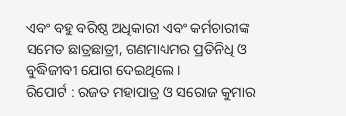ଏବଂ ବହୁ ବରିଷ୍ଠ ଅଧିକାରୀ ଏବଂ କର୍ମଚାରୀଙ୍କ ସମେତ ଛାତ୍ରଛାତ୍ରୀ, ଗଣମାଧ୍ୟମର ପ୍ରତିନିଧି ଓ ବୁଦ୍ଧିଜୀବୀ ଯୋଗ ଦେଇଥିଲେ ।
ରିପୋର୍ଟ : ରଜତ ମହାପାତ୍ର ଓ ସରୋଜ କୁମାର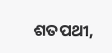ଶତପଥୀ,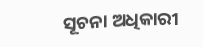ସୂଚନା ଅଧିକାରୀ